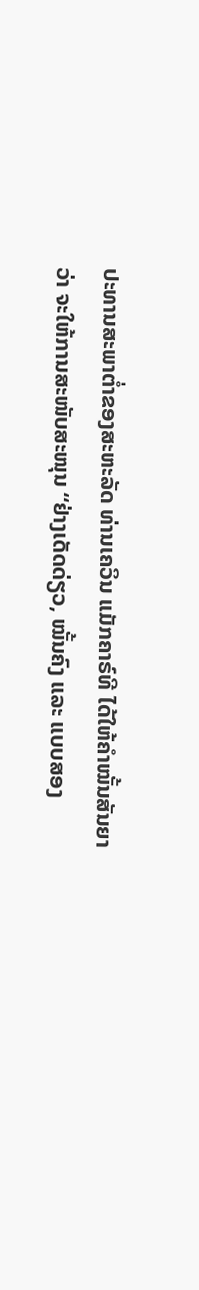ປະທານສະພາຕ່ຳຂອງສະຫະລັດ ທ່ານເຄວິນ ແມັກຄາຣ໌ທີ ໄດ້ໃຫ້ຄຳໝັ້ນສັນຍາວ່າ ຈະໃຫ້ການສະໜັບສະໜຸນ “ຢ່າງເດັດດ່ຽວ, ໝັ້ນຄົງ ແລະ ແບບສອງ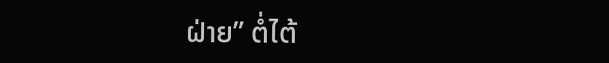ຝ່າຍ” ຕໍ່ໄຕ້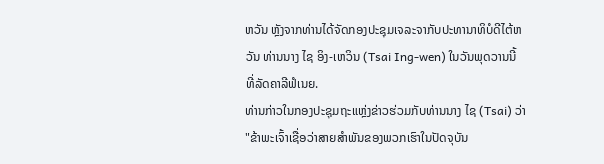ຫວັນ ຫຼັງຈາກທ່ານໄດ້ຈັດກອງປະຊຸມເຈລະຈາກັບປະທານາທິບໍດີໄຕ້ຫວັນ ທ່ານນາງ ໄຊ ອິງ-ເຫວິນ (Tsai Ing-wen) ໃນວັນພຸດວານນີ້ ທີ່ລັດຄາລີຟໍເນຍ.
ທ່ານກ່າວໃນກອງປະຊຸມຖະແຫຼ່ງຂ່າວຮ່ວມກັບທ່ານນາງ ໄຊ (Tsai) ວ່າ "ຂ້າພະເຈົ້າເຊື່ອວ່າສາຍສຳພັນຂອງພວກເຮົາໃນປັດຈຸບັນ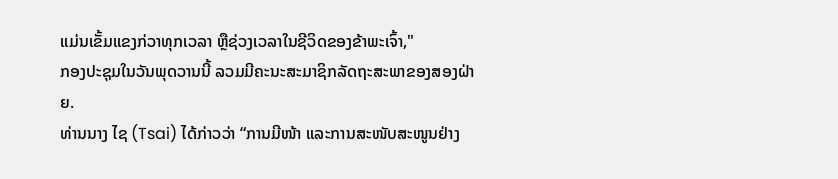ແມ່ນເຂັ້ມແຂງກ່ວາທຸກເວລາ ຫຼືຊ່ວງເວລາໃນຊີວິດຂອງຂ້າພະເຈົ້າ,"
ກອງປະຊຸມໃນວັນພຸດວານນີ້ ລວມມີຄະນະສະມາຊິກລັດຖະສະພາຂອງສອງຝ່າຍ.
ທ່ານນາງ ໄຊ (Tsai) ໄດ້ກ່າວວ່າ “ການມີໜ້າ ແລະການສະໜັບສະໜູນຢ່າງ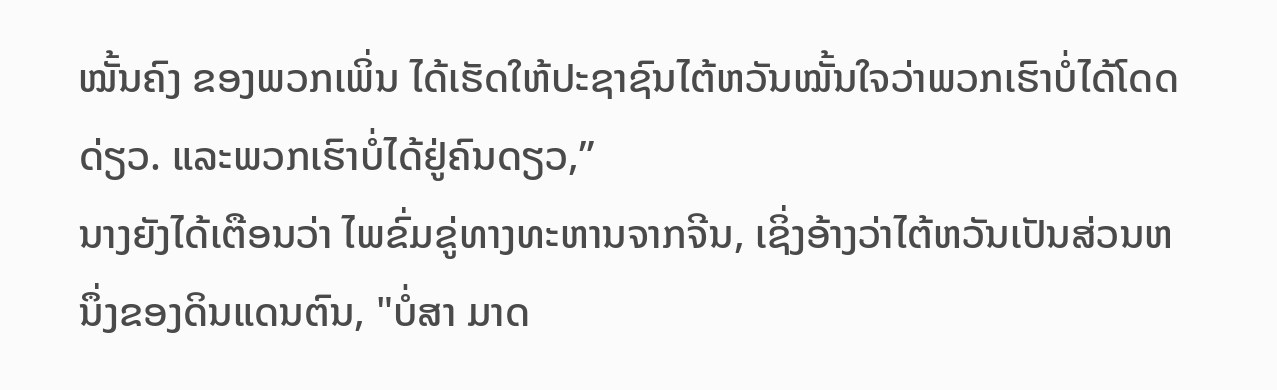ໝັ້ນຄົງ ຂອງພວກເພິ່ນ ໄດ້ເຮັດໃຫ້ປະຊາຊົນໄຕ້ຫວັນໝັ້ນໃຈວ່າພວກເຮົາບໍ່ໄດ້ໂດດດ່ຽວ. ແລະພວກເຮົາບໍ່ໄດ້ຢູ່ຄົນດຽວ,”
ນາງຍັງໄດ້ເຕືອນວ່າ ໄພຂົ່ມຂູ່ທາງທະຫານຈາກຈີນ, ເຊິ່ງອ້າງວ່າໄຕ້ຫວັນເປັນສ່ວນຫນຶ່ງຂອງດິນແດນຕົນ, "ບໍ່ສາ ມາດ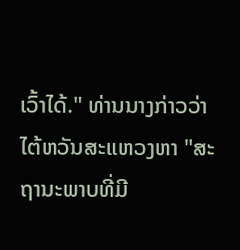ເວົ້າໄດ້." ທ່ານນາງກ່າວວ່າ ໄຕ້ຫວັນສະແຫວງຫາ "ສະຖານະພາບທີ່ມີ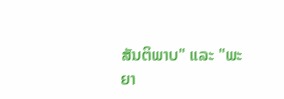ສັນຕິພາບ" ແລະ "ພະຍາ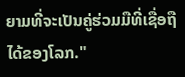ຍາມທີ່ຈະເປັນຄູ່ຮ່ວມມືທີ່ເຊື່ອຖືໄດ້ຂອງໂລກ."